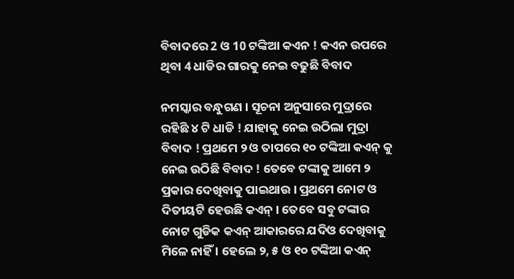ବିବାଦରେ 2 ଓ 10 ଟଙ୍କିଆ କଏନ ! କଏନ ଉପରେ ଥିବା 4 ଧାଡିର ଗାରକୁ ନେଇ ବଢୁଛି ବିବାଦ

ନମସ୍କାର ବନ୍ଧୁଗଣ । ସୂଚନା ଅନୁସାରେ ମୁଦ୍ରାରେ ରହିଛି ୪ ଟି ଧାଡି ! ଯାହାକୁ ନେଇ ଉଠିଲା ମୁଦ୍ରା ବିବାଦ ! ପ୍ରଥମେ ୨ ଓ ତାପରେ ୧୦ ଟଙ୍କିଆ କଏନ୍ କୁ ନେଇ ଉଠିଛି ବିବାଦ ! ତେବେ ଟଙ୍କାକୁ ଆମେ ୨ ପ୍ରକାର ଦେଖିବାକୁ ପାଇଥାଉ । ପ୍ରଥମେ ନୋଟ ଓ ଦିତୀୟଟି ହେଉଛି କଏନ୍ । ତେବେ ସବୁ ଟଙ୍କାର ନୋଟ ଗୁଡିକ କଏନ୍ ଆକାରରେ ଯଦିଓ ଦେଖିବାକୁ ମିଳେ ନାହିଁ । ହେଲେ ୨, ୫ ଓ ୧୦ ଟଙ୍କିଆ କଏନ୍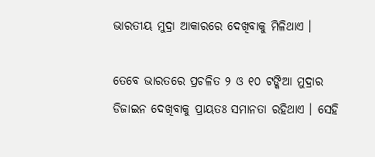ଭାରତୀୟ ମୁଦ୍ରା ଆକାରରେ ଦେଖିବାକୁ ମିଳିଥାଏ ।

ତେବେ ଭାରତରେ ପ୍ରଚଳିତ ୨ ଓ ୧୦ ଟଙ୍କିଆ ମୁଦ୍ରାର ଡିଜାଇନ ଦେଖିବାକୁ ପ୍ରାୟତଃ ସମାନତା ରହିଥାଏ । ସେହି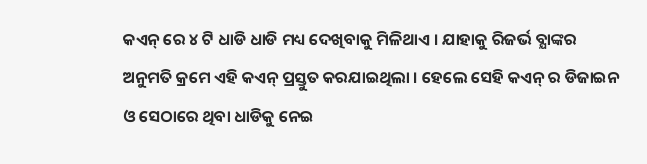କଏନ୍ ରେ ୪ ଟି ଧାଡି ଧାଡି ମଧ୍ୟ ଦେଖିବାକୁ ମିଳିଥାଏ । ଯାହାକୁ ରିଜର୍ଭ ବ୍ଯାଙ୍କର ଅନୁମତି କ୍ରମେ ଏହି କଏନ୍ ପ୍ରସ୍ତୁତ କରଯାଇଥିଲା । ହେଲେ ସେହି କଏନ୍ ର ଡିଜାଇନ ଓ ସେଠାରେ ଥିବା ଧାଡିକୁ ନେଇ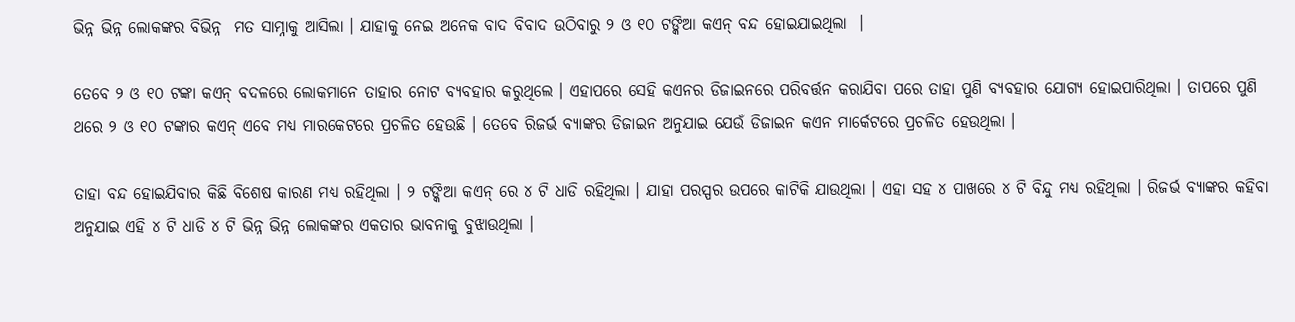ଭିନ୍ନ ଭିନ୍ନ ଲୋକଙ୍କର ବିଭିନ୍ନ  ମତ ସାମ୍ନାକୁ ଆସିଲା । ଯାହାକୁ ନେଇ ଅନେକ ବାଦ ବିବାଦ ଉଠିବାରୁ ୨ ଓ ୧୦ ଟଙ୍କିଆ କଏନ୍ ବନ୍ଦ ହୋଇଯାଇଥିଲା  ।

ତେବେ ୨ ଓ ୧୦ ଟଙ୍କା କଏନ୍ ବଦଳରେ ଲୋକମାନେ ତାହାର ନୋଟ ବ୍ୟବହାର କରୁଥିଲେ । ଏହାପରେ ସେହି କଏନର ଡିଜାଇନରେ ପରିବର୍ତ୍ତନ କରାଯିବା ପରେ ତାହା ପୁଣି ବ୍ୟବହାର ଯୋଗ୍ୟ ହୋଇପାରିଥିଲା । ତାପରେ ପୁଣି ଥରେ ୨ ଓ ୧୦ ଟଙ୍କାର କଏନ୍ ଏବେ ମଧ୍ୟ ମାରକେଟରେ ପ୍ରଚଳିତ ହେଉଛି । ତେବେ ରିଜର୍ଭ ବ୍ଯାଙ୍କର ଡିଜାଇନ ଅନୁଯାଇ ଯେଉଁ ଡିଜାଇନ କଏନ ମାର୍କେଟରେ ପ୍ରଚଳିତ ହେଉଥିଲା ।

ତାହା ବନ୍ଦ ହୋଇଯିବାର କିଛି ବିଶେଷ କାରଣ ମଧ୍ୟ ରହିଥିଲା । ୨ ଟଙ୍କିଆ କଏନ୍ ରେ ୪ ଟି ଧାଡି ରହିଥିଲା । ଯାହା ପରସ୍ପର ଉପରେ କାଟିକି ଯାଉଥିଲା । ଏହା ସହ ୪ ପାଖରେ ୪ ଟି ବିନ୍ଦୁ ମଧ୍ୟ ରହିଥିଲା । ରିଜର୍ଭ ବ୍ଯାଙ୍କର କହିବା ଅନୁଯାଇ ଏହି ୪ ଟି ଧାଡି ୪ ଟି ଭିନ୍ନ ଭିନ୍ନ ଲୋକଙ୍କର ଏକତାର ଭାବନାକୁ ବୁଝାଉଥିଲା ।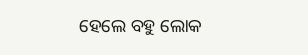ହେଲେ ବହୁ ଲୋକ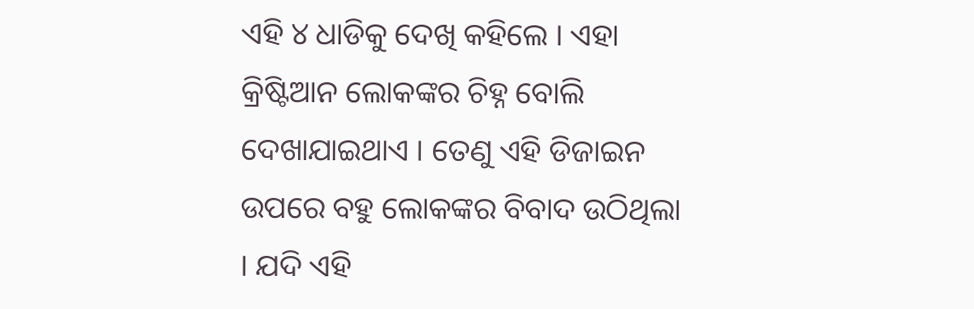ଏହି ୪ ଧାଡିକୁ ଦେଖି କହିଲେ । ଏହା କ୍ରିଷ୍ଟିଆନ ଲୋକଙ୍କର ଚିହ୍ନ ବୋଲି ଦେଖାଯାଇଥାଏ । ତେଣୁ ଏହି ଡିଜାଇନ ଉପରେ ବହୁ ଲୋକଙ୍କର ବିବାଦ ଉଠିଥିଲା । ଯଦି ଏହି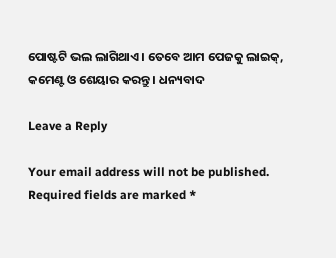ପୋଷ୍ଟଟି ଭଲ ଲାଗିଥାଏ । ତେବେ ଆମ ପେଜକୁ ଲାଇକ୍, କମେଣ୍ଟ ଓ ଶେୟାର କରନ୍ତୁ । ଧନ୍ୟବାଦ

Leave a Reply

Your email address will not be published. Required fields are marked *